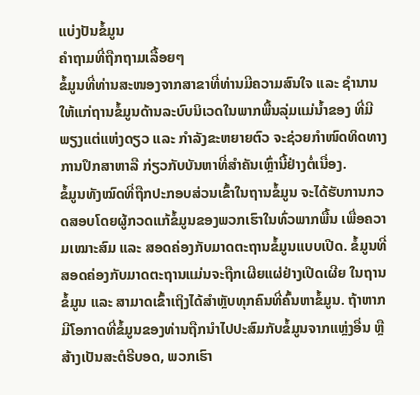ແບ່ງປັນຂໍ້ມູນ
ຄຳຖາມທີ່ຖືກຖາມເລື້ອຍໆ
ຂໍ້ມູນທີ່ທ່ານສະໜອງຈາກສາຂາທີ່ທ່ານມີຄວາມສົນໃຈ ແລະ ຊຳນານ ໃຫ້ແກ່ຖານຂໍ້ມູນດ້ານລະບົບນິເວດໃນພາກພື້ນລຸ່ມແມ່ນ້ຳຂອງ ທີ່ມີພຽງແຕ່ແຫ່ງດຽວ ແລະ ກຳລັງຂະຫຍາຍຕົວ ຈະຊ່ວຍກຳໜົດທິດທາງການປຶກສາຫາລື ກ່ຽວກັບບັນຫາທີ່ສຳຄັນເຫຼົ່ານີ້ຢ່າງຕໍ່ເນື່ອງ.
ຂໍ້ມູນທັງໝົດທີ່ຖືກປະກອບສ່ວນເຂົ້າໃນຖານຂໍ້ມູນ ຈະໄດ້ຮັບການກວດສອບໂດຍຜູ້ກວດແກ້ຂໍ້ມູນຂອງພວກເຮົາໃນທົ່ວພາກພື້ນ ເພື່ອຄວາມເໝາະສົມ ແລະ ສອດຄ່ອງກັບມາດຕະຖານຂໍ້ມູນແບບເປີດ. ຂໍ້ມູນທີ່ສອດຄ່ອງກັບມາດຕະຖານແມ່ນຈະຖືກເຜີຍແຜ່ຢ່າງເປີດເຜີຍ ໃນຖານຂໍ້ມູນ ແລະ ສາມາດເຂົ້າເຖິງໄດ້ສຳຫຼັບທຸກຄົນທີ່ຄົ້ນຫາຂໍ້ມູນ. ຖ້າຫາກມີໂອກາດທີ່ຂໍ້ມູນຂອງທ່ານຖືກນຳໄປປະສົມກັບຂໍ້ມູນຈາກແຫຼ່ງອື່ນ ຫຼື ສ້າງເປັນສະຕໍຣີບອດ, ພວກເຮົາ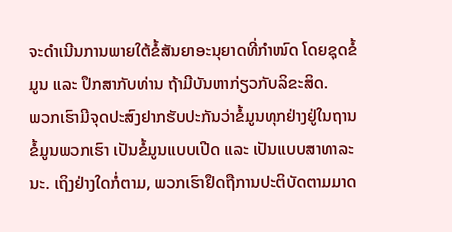ຈະດຳເນີນການພາຍໃຕ້ຂໍ້ສັນຍາອະນຸຍາດທີ່ກຳໜົດ ໂດຍຊຸດຂໍ້ມູນ ແລະ ປຶກສາກັບທ່ານ ຖ້າມີບັນຫາກ່ຽວກັບລິຂະສິດ.
ພວກເຮົາມີຈຸດປະສົງຢາກຮັບປະກັນວ່າຂໍ້ມູນທຸກຢ່າງຢູ່ໃນຖານຂໍ້ມູນພວກເຮົາ ເປັນຂໍ້ມູນແບບເປີດ ແລະ ເປັນແບບສາທາລະນະ. ເຖິງຢ່າງໃດກໍ່ຕາມ, ພວກເຮົາຢຶດຖືການປະຕິບັດຕາມມາດ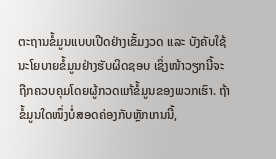ຕະຖານຂໍ້ມູນແບບເປີດຢ່າງເຂັ້ມງວດ ແລະ ບັງຄັບໃຊ້ນະໂຍບາຍຂໍ້ມູນຢ່າງຮັບຜິດຊອບ ເຊິ່ງໜ້າວຽກນີ້ຈະຖືກຄວບຄຸມໂດຍຜູ້ກວດແກ້ຂໍ້ມູນຂອງພວກເຮົາ. ຖ້າຂໍ້ມູນໃດໜຶ່ງບໍ່ສອດຄ່ອງກັບຫຼັກເກນນີ້,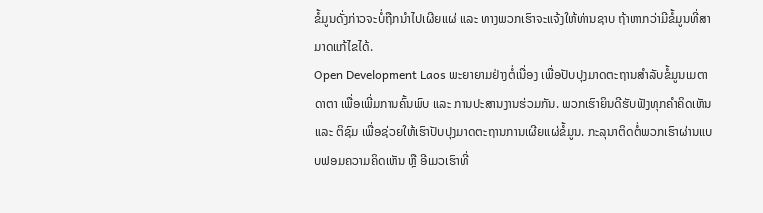ຂໍ້ມູນດັ່ງກ່າວຈະບໍ່ຖືກນຳໄປເຜີຍແຜ່ ແລະ ທາງພວກເຮົາຈະແຈ້ງໃຫ້ທ່ານຊາບ ຖ້າຫາກວ່າມີຂໍ້ມູນທີ່ສາມາດແກ້ໄຂໄດ້.
Open Development Laos ພະຍາຍາມຢ່າງຕໍ່ເນື່ອງ ເພື່ອປັບປຸງມາດຕະຖານສຳລັບຂໍ້ມູນເມຕາດາຕາ ເພື່ອເພີ່ມການຄົ້ນພົບ ແລະ ການປະສານງານຮ່ວມກັນ. ພວກເຮົາຍິນດີຮັບຟັງທຸກຄຳຄິດເຫັນ ແລະ ຕິຊົມ ເພື່ອຊ່ວຍໃຫ້ເຮົາປັບປຸງມາດຕະຖານການເຜີຍແຜ່ຂໍ້ມູນ. ກະລຸນາຕິດຕໍ່ພວກເຮົາຜ່ານແບບຟອມຄວາມຄິດເຫັນ ຫຼື ອີເມວເຮົາທີ່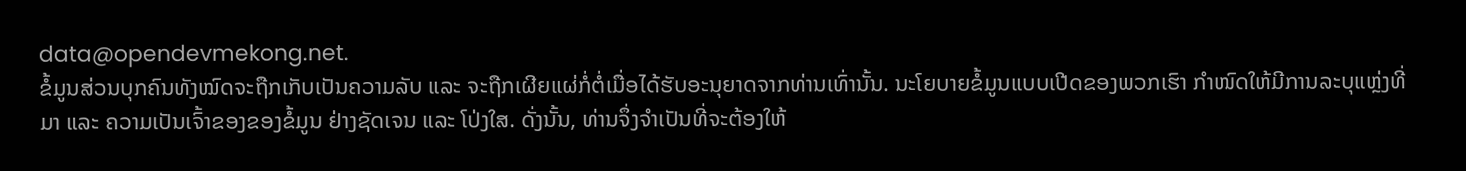data@opendevmekong.net.
ຂໍ້ມູນສ່ວນບຸກຄົນທັງໝົດຈະຖືກເກັບເປັນຄວາມລັບ ແລະ ຈະຖືກເຜີຍແຜ່ກໍ່ຕໍ່ເມື່ອໄດ້ຮັບອະນຸຍາດຈາກທ່ານເທົ່ານັ້ນ. ນະໂຍບາຍຂໍ້ມູນແບບເປີດຂອງພວກເຮົາ ກຳໜົດໃຫ້ມີການລະບຸແຫຼ່ງທີ່ມາ ແລະ ຄວາມເປັນເຈົ້າຂອງຂອງຂໍ້ມູນ ຢ່າງຊັດເຈນ ແລະ ໂປ່ງໃສ. ດັ່ງນັ້ນ, ທ່ານຈຶ່ງຈຳເປັນທີ່ຈະຕ້ອງໃຫ້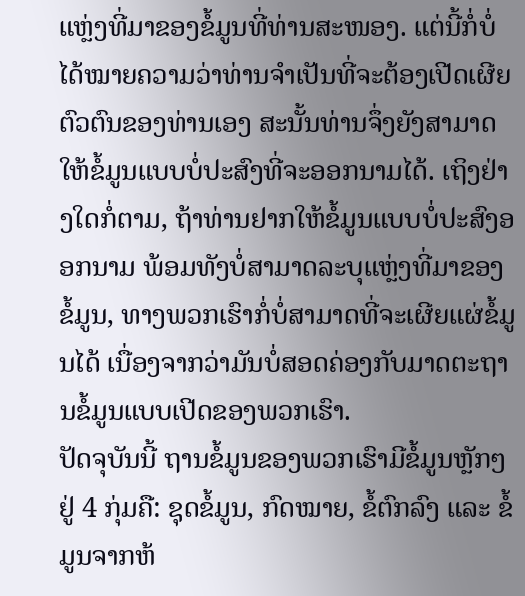ແຫຼ່ງທີ່ມາຂອງຂໍ້ມູນທີ່ທ່ານສະໜອງ. ແຕ່ນີ້ກໍ່ບໍ່ໄດ້ໝາຍຄວາມວ່າທ່ານຈຳເປັນທີ່ຈະຕ້ອງເປີດເຜີຍຕົວຕົນຂອງທ່ານເອງ ສະນັ້ນທ່ານຈຶ່ງຍັງສາມາດໃຫ້ຂໍ້ມູນແບບບໍ່ປະສົງທີ່ຈະອອກນາມໄດ້. ເຖິງຢ່າງໃດກໍ່ຕາມ, ຖ້າທ່ານຢາກໃຫ້ຂໍ້ມູນແບບບໍ່ປະສົງອອກນາມ ພ້ອມທັງບໍ່ສາມາດລະບຸແຫຼ່ງທີ່ມາຂອງຂໍ້ມູນ, ທາງພວກເຮົາກໍ່ບໍ່ສາມາດທີ່ຈະເຜີຍແຜ່ຂໍ້ມູນໄດ້ ເນື່ອງຈາກວ່າມັນບໍ່ສອດຄ່ອງກັບມາດຕະຖານຂໍ້ມູນແບບເປີດຂອງພວກເຮົາ.
ປັດຈຸບັນນີ້ ຖານຂໍ້ມູນຂອງພວກເຮົາມີຂໍ້ມູນຫຼັກໆຢູ່ 4 ກຸ່ມຄື: ຊຸດຂໍ້ມູນ, ກົດໝາຍ, ຂໍ້ຕົກລົງ ແລະ ຂໍ້ມູນຈາກຫ້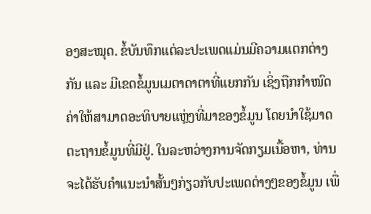ອງສະໝຸດ. ຂໍ້ບັນທຶກແຕ່ລະປະເພດແມ່ນມີຄວາມແຕກຕ່າງກັນ ແລະ ມີເຂດຂໍ້ມູນເມຕາດາຕາທີ່ແຍກກັນ ເຊິ່ງຖືກກຳໜົດຄ່າໃຫ້ສາມາດອະທິບາຍແຫຼ່ງທີ່ມາຂອງຂໍ້ມູນ ໂດຍນຳໃຊ້ມາດຕະຖານຂໍ້ມູນທີ່ມີຢູ່. ໃນລະຫວ່າງການຈັດກຽມເນື້ອຫາ, ທ່ານຈະໄດ້ຮັບຄຳແນະນຳສັ້ນໆກ່ຽວກັບປະເພດຕ່າງໆຂອງຂໍ້ມູນ ເພື່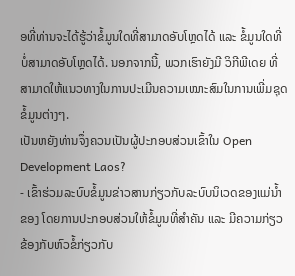ອທີ່ທ່ານຈະໄດ້ຮູ້ວ່າຂໍ້ມູນໃດທີ່ສາມາດອັບໂຫຼດໄດ້ ແລະ ຂໍ້ມູນໃດທີ່ບໍ່ສາມາດອັບໂຫຼດໄດ້. ນອກຈາກນີ້, ພວກເຮົາຍັງມີ ວິກີພີເດຍ ທີ່ສາມາດໃຫ້ແນວທາງໃນການປະເມີນຄວາມເໝາະສົມໃນການເພີ່ມຊຸດຂໍ້ມູນຕ່າງໆ.
ເປັນຫຍັງທ່ານຈຶ່ງຄວນເປັນຜູ້ປະກອບສ່ວນເຂົ້າໃນ Open Development Laos?
- ເຂົ້າຮ່ວມລະບົບຂໍ້ມູນຂ່າວສານກ່ຽວກັບລະບົບນິເວດຂອງແມ່ນ້ຳຂອງ ໂດຍການປະກອບສ່ວນໃຫ້ຂໍ້ມູນທີ່ສຳຄັນ ແລະ ມີຄວາມກ່ຽວຂ້ອງກັບຫົວຂໍ້ກ່ຽວກັບ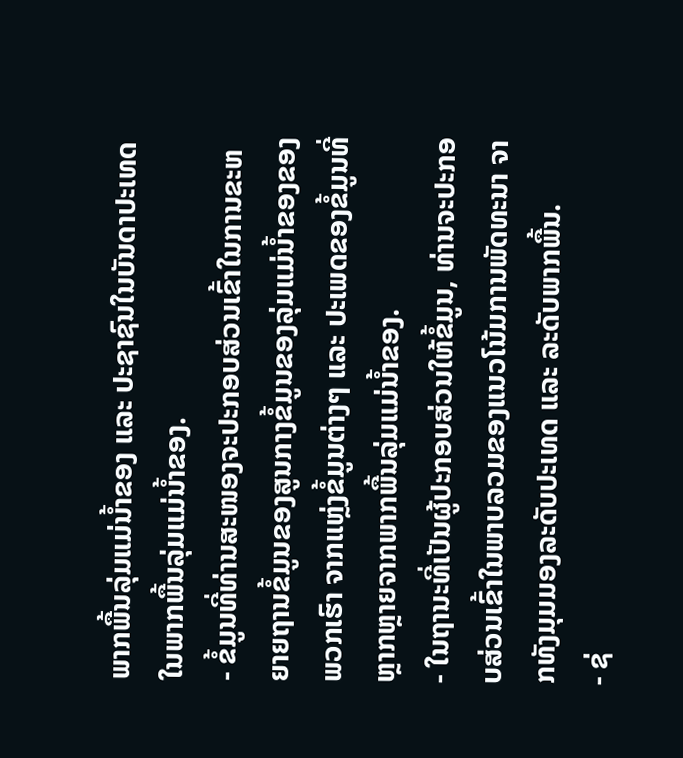ພາກພື້ນລຸ່ມແມ່ນ້ຳຂອງ ແລະ ປະຊາຊົນໃນບັນດາປະເທດໃນພາກພື້ນລຸ່ມແມ່ນ້ຳຂອງ.
- ຂໍ້ມູນທີ່ທ່ານສະໜອງຈະປະກອບສ່ວນເຂົ້າໃນການຂະຫຍາຍຖານຂໍ້ມູນຂອງສູນກາງຂໍ້ມູນຂອງລຸ່ມແມ່ນ້ຳຂອງຂອງພວກເຮົາ ຈາກແຫຼ່ງຂໍ້ມູນຕ່າງໆ ແລະ ປະເພດຂອງຂໍ້ມູນທີ່ຫຼາກຫຼາຍຈາກພາກພື້ນລຸ່ມແມ່ນ້ຳຂອງ.
- ໃນຖານະທີ່ເປັນຜູ້ປະກອບສ່ວນໃຫ້ຂໍ້ມູນ, ທ່ານຈະປະກອບສ່ວນເຂົ້າໃນພາບລວມຂອງແນວໂນ້ມການພັດທະນາ ຈາກທັງມຸມມອງລະດັບປະເທດ ແລະ ລະດັບພາກພື້ນ.
- ຊ່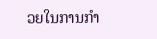ວຍໃນການກຳ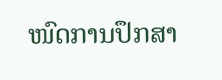ໜົດການປຶກສາ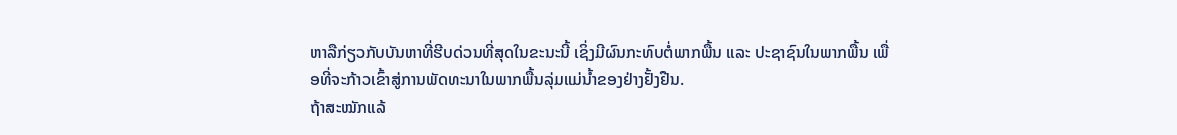ຫາລືກ່ຽວກັບບັນຫາທີ່ຮີບດ່ວນທີ່ສຸດໃນຂະນະນີ້ ເຊິ່ງມີຜົນກະທົບຕໍ່ພາກພື້ນ ແລະ ປະຊາຊົນໃນພາກພື້ນ ເພື່ອທີ່ຈະກ້າວເຂົ້າສູ່ການພັດທະນາໃນພາກພື້ນລຸ່ມແມ່ນ້ຳຂອງຢ່າງຢັ້ງຢືນ.
ຖ້າສະໝັກແລ້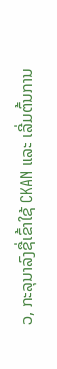ວ, ກະລຸນາລົງຊື່ເຂົ້າໃຊ້ CKAN ແລະ ເລີ່ມຕົ້ນການ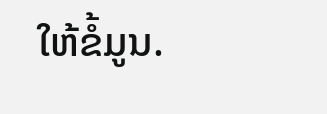ໃຫ້ຂໍ້ມູນ.